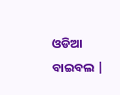ଓଡିଆ ବାଇବଲ |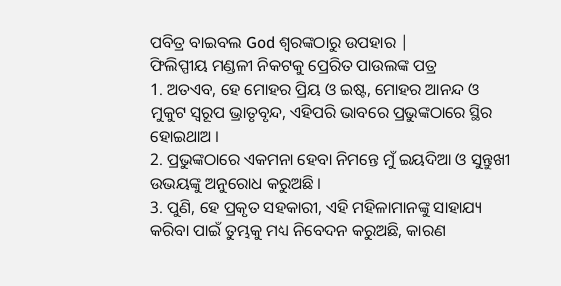ପବିତ୍ର ବାଇବଲ God ଶ୍ବରଙ୍କଠାରୁ ଉପହାର |
ଫିଲିପ୍ପୀୟ ମଣ୍ଡଳୀ ନିକଟକୁ ପ୍ରେରିତ ପାଉଲଙ୍କ ପତ୍ର
1. ଅତଏବ, ହେ ମୋହର ପ୍ରିୟ ଓ ଇଷ୍ଟ, ମୋହର ଆନନ୍ଦ ଓ ମୁକୁଟ ସ୍ଵରୂପ ଭ୍ରାତୃବୃନ୍ଦ, ଏହିପରି ଭାବରେ ପ୍ରଭୁଙ୍କଠାରେ ସ୍ଥିର ହୋଇଥାଅ ।
2. ପ୍ରଭୁଙ୍କଠାରେ ଏକମନା ହେବା ନିମନ୍ତେ ମୁଁ ଇୟଦିଆ ଓ ସୁନ୍ତୁଖୀ ଉଭୟଙ୍କୁ ଅନୁରୋଧ କରୁଅଛି ।
3. ପୁଣି, ହେ ପ୍ରକୃତ ସହକାରୀ, ଏହି ମହିଳାମାନଙ୍କୁ ସାହାଯ୍ୟ କରିବା ପାଇଁ ତୁମ୍ଭକୁ ମଧ୍ୟ ନିବେଦନ କରୁଅଛି, କାରଣ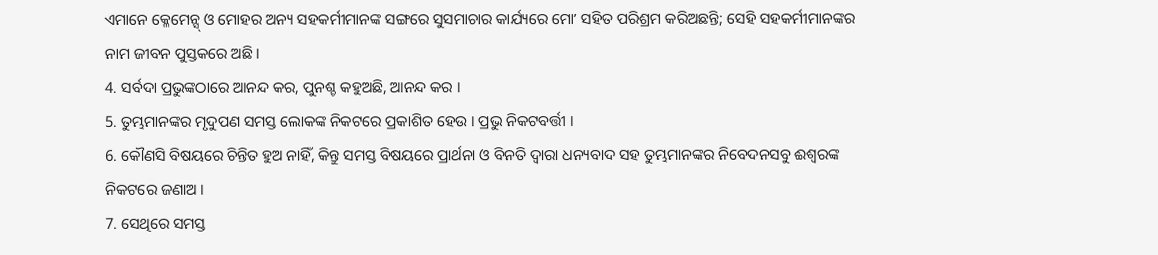ଏମାନେ କ୍ଳେମେନ୍ସ୍ ଓ ମୋହର ଅନ୍ୟ ସହକର୍ମୀମାନଙ୍କ ସଙ୍ଗରେ ସୁସମାଚାର କାର୍ଯ୍ୟରେ ମୋʼ ସହିତ ପରିଶ୍ରମ କରିଅଛନ୍ତି; ସେହି ସହକର୍ମୀମାନଙ୍କର ନାମ ଜୀବନ ପୁସ୍ତକରେ ଅଛି ।
4. ସର୍ବଦା ପ୍ରଭୁଙ୍କଠାରେ ଆନନ୍ଦ କର, ପୁନଶ୍ଚ କହୁଅଛି, ଆନନ୍ଦ କର ।
5. ତୁମ୍ଭମାନଙ୍କର ମୃଦୁପଣ ସମସ୍ତ ଲୋକଙ୍କ ନିକଟରେ ପ୍ରକାଶିତ ହେଉ । ପ୍ରଭୁ ନିକଟବର୍ତ୍ତୀ ।
6. କୌଣସି ବିଷୟରେ ଚିନ୍ତିତ ହୁଅ ନାହିଁ, କିନ୍ତୁ ସମସ୍ତ ବିଷୟରେ ପ୍ରାର୍ଥନା ଓ ବିନତି ଦ୍ଵାରା ଧନ୍ୟବାଦ ସହ ତୁମ୍ଭମାନଙ୍କର ନିବେଦନସବୁ ଈଶ୍ଵରଙ୍କ ନିକଟରେ ଜଣାଅ ।
7. ସେଥିରେ ସମସ୍ତ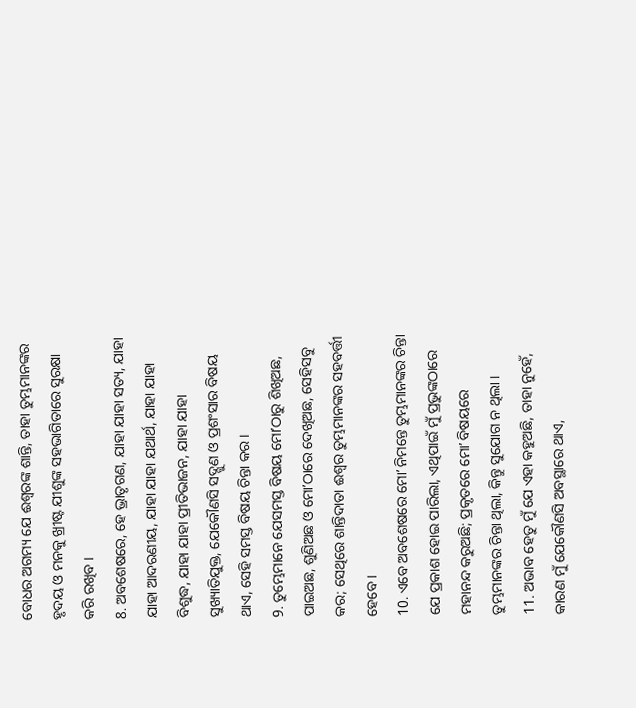ବୋଧର ଅଗମ୍ୟ ଯେ ଈଶ୍ଵରଙ୍କ ଶାନ୍ତି, ତାହା ତୁମ୍ଭମାନଙ୍କର ହୃଦୟ ଓ ମନକୁ ଖ୍ରୀଷ୍ଟ ଯୀଶୁଙ୍କ ସହଭାଗିତାରେ ସୁରକ୍ଷା କରି ରଖିବ ।
8. ଅବଶେଷରେ, ହେ ଭ୍ରାତୃଗଣ, ଯାହା ଯାହା ସତ୍ୟ, ଯାହା ଯାହା ଆଦରଣୀୟ, ଯାହା ଯାହା ଯଥାର୍ଥ, ଯାହା ଯାହା ବିଶୁଦ୍ଧ, ଯାହା ଯାହା ପ୍ରୀତିଭାଜନ, ଯାହା ଯାହା ସୁଖ୍ୟାତିଯୁକ୍ତ, ଯେକୌଣସି ସଦ୍ଗୁଣ ଓ ପ୍ରଶଂସାର ବିଷୟ ଥାଏ, ସେହି ସମସ୍ତ ବିଷୟ ଚିନ୍ତା କର ।
9. ତୁମ୍ଭେମାନେ ଯେସମସ୍ତ ବିଷୟ ମୋʼଠାରୁ ଶିଖିଅଛ, ପାଇଅଛ, ଶୁଣିଅଛ ଓ ମୋʼଠାରେ ଦେଖିଅଛ, ସେହିସବୁ କର; ସେଥିରେ ଶାନ୍ତିଦାତା ଈଶ୍ଵର ତୁମ୍ଭମାନଙ୍କର ସହବର୍ତ୍ତୀ ହେବେ ।
10. ଏବେ ଅବଶେଷରେ ମୋʼ ନିମନ୍ତେ ତୁମ୍ଭମାନଙ୍କର ଚିନ୍ତା ଯେ ପ୍ରକାଶ ହୋଇ ପାରିଲା, ଏଥିପାଇଁ ମୁଁ ପ୍ରଭୁଙ୍କଠାରେ ମହାନନ୍ଦ କରୁଅଛି; ପ୍ରକୃତରେ ମୋʼ ବିଷୟରେ ତୁମ୍ଭମାନଙ୍କର ଚିନ୍ତା ଥିଲା, କିନ୍ତୁ ସୁଯୋଗ ନ ଥିଲା ।
11. ଅଭାବ ହେତୁ ମୁଁ ଯେ ଏହା କହୁଅଛି, ତାହା ନୁହେଁ, କାରଣ ମୁଁ ଯେକୌଣସି ଅବସ୍ଥାରେ ଥାଏ,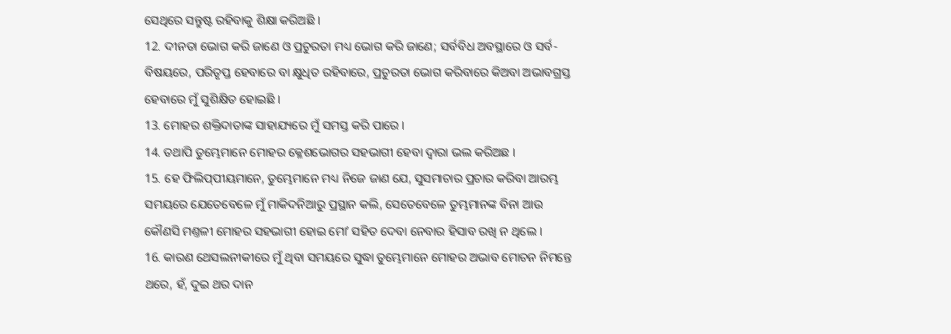ସେଥିରେ ସନ୍ତୁଷ୍ଟ ରହିବାକୁ ଶିକ୍ଷା କରିଅଛି ।
12. ଦୀନତା ଭୋଗ କରି ଜାଣେ ଓ ପ୍ରଚୁରତା ମଧ୍ୟ ଭୋଗ କରି ଜାଣେ; ସର୍ବବିଧ ଅବସ୍ଥାରେ ଓ ସର୍ବ-ବିଷୟରେ, ପରିତୃପ୍ତ ହେବାରେ ବା କ୍ଷୁଧିତ ରହିବାରେ, ପ୍ରଚୁରତା ଭୋଗ କରିବାରେ କିଅବା ଅଭାବଗ୍ରସ୍ତ ହେବାରେ ମୁଁ ସୁଶିକ୍ଷିତ ହୋଇଛି ।
13. ମୋହର ଶକ୍ତିଦାତାଙ୍କ ସାହାଯ୍ୟରେ ମୁଁ ସମସ୍ତ କରି ପାରେ ।
14. ତଥାପି ତୁମ୍ଭେମାନେ ମୋହର କ୍ଳେଶଭୋଗର ସହଭାଗୀ ହେବା ଦ୍ଵାରା ଭଲ କରିଅଛ ।
15. ହେ ଫିଲିପ୍‍ପୀୟମାନେ, ତୁମ୍ଭେମାନେ ମଧ୍ୟ ନିଜେ ଜାଣ ଯେ, ସୁସମାଚାର ପ୍ରଚାର କରିବା ଆରମ୍ଭ ସମୟରେ ଯେତେବେଳେ ମୁଁ ମାକିଦନିଆରୁ ପ୍ରସ୍ଥାନ କଲି, ସେତେବେଳେ ତୁମ୍ଭମାନଙ୍କ ବିନା ଆଉ କୌଣସି ମଣ୍ତଳୀ ମୋହର ସହଭାଗୀ ହୋଇ ମୋʼ ସହିତ ଦେବା ନେବାର ହିସାବ ରଖି ନ ଥିଲେ ।
16. କାରଣ ଥେସଲନୀକୀରେ ମୁଁ ଥିବା ସମୟରେ ସୁଦ୍ଧା ତୁମ୍ଭେମାନେ ମୋହର ଅଭାବ ମୋଚନ ନିମନ୍ତେ ଥରେ, ହଁ, ଦୁଇ ଥର ଦାନ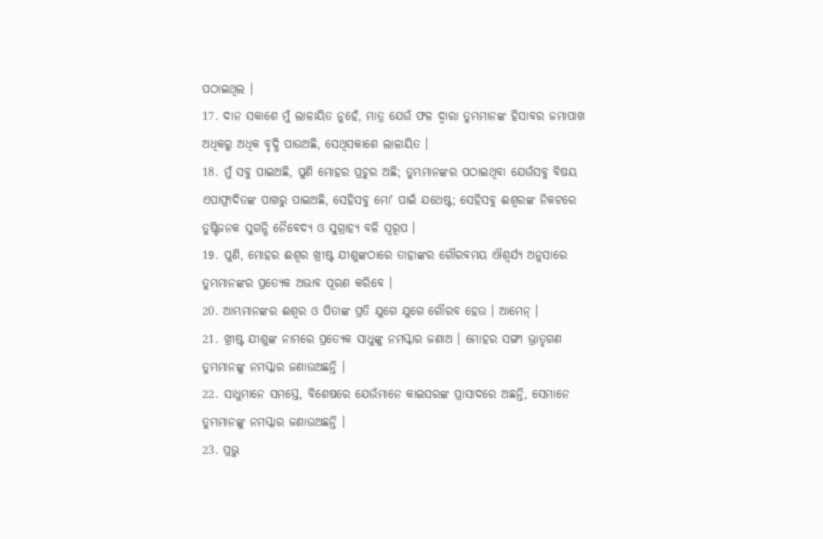ପଠାଇଥିଲ ।
17. ଦାନ ସକାଶେ ମୁଁ ଲାଳାୟିତ ନୁହେଁ, ମାତ୍ର ଯେଉଁ ଫଳ ଦ୍ଵାରା ତୁମ୍ଭମାନଙ୍କ ହିସାବର ଜମାପାଖ ଅଧିକରୁ ଅଧିକ ବୃଦ୍ଧି ପାଉଅଛି, ସେଥିସକାଶେ ଲାଳାୟିତ ।
18. ମୁଁ ସବୁ ପାଇଅଛି, ପୁଣି ମୋହର ପ୍ରଚୁର ଅଛି; ତୁମ୍ଭମାନଙ୍କର ପଠାଇଥିବା ଯେଉଁସବୁ ବିଷୟ ଏପାଫ୍ରାଦିତଙ୍କ ପାଖରୁ ପାଇଅଛି, ସେହିସବୁ ମୋʼ ପାଇଁ ଯଥେଷ୍ଟ; ସେହିସବୁ ଈଶ୍ଵରଙ୍କ ନିକଟରେ ତୁଷ୍ଟିଜନକ ସୁଗନ୍ଧି ନୈବେଦ୍ୟ ଓ ସୁଗ୍ରାହ୍ୟ ବଳି ସ୍ଵରୂପ ।
19. ପୁଣି, ମୋହର ଈଶ୍ଵର ଖ୍ରୀଷ୍ଟ ଯୀଶୁଙ୍କଠାରେ ତାହାଙ୍କର ଗୌରବମୟ ଐଶ୍ଵର୍ଯ୍ୟ ଅନୁସାରେ ତୁମ୍ଭମାନଙ୍କର ପ୍ରତ୍ୟେକ ଅଭାବ ପୂରଣ କରିବେ ।
20. ଆମ୍ଭମାନଙ୍କର ଈଶ୍ଵର ଓ ପିତାଙ୍କ ପ୍ରତି ଯୁଗେ ଯୁଗେ ଗୌରବ ହେଉ । ଆମେନ୍ ।
21. ଖ୍ରୀଷ୍ଟ ଯୀଶୁଙ୍କ ନାମରେ ପ୍ରତ୍ୟେକ ସାଧୁଙ୍କୁ ନମସ୍କାର ଜଣାଅ । ମୋହର ସଙ୍ଗୀ ଭ୍ରାତୃଗଣ ତୁମ୍ଭମାନଙ୍କୁ ନମସ୍କାର ଜଣାଉଅଛନ୍ତି ।
22. ସାଧୁମାନେ ସମସ୍ତେ, ବିଶେଷରେ ଯେଉଁମାନେ କାଇସରଙ୍କ ପ୍ରାସାଦରେ ଅଛନ୍ତି, ସେମାନେ ତୁମ୍ଭମାନଙ୍କୁ ନମସ୍କାର ଜଣାଉଅଛନ୍ତି ।
23. ପ୍ରଭୁ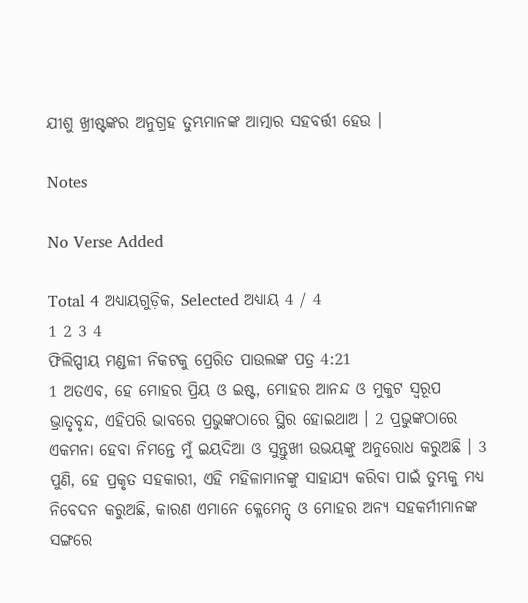ଯୀଶୁ ଖ୍ରୀଷ୍ଟଙ୍କର ଅନୁଗ୍ରହ ତୁମ୍ଭମାନଙ୍କ ଆତ୍ମାର ସହବର୍ତ୍ତୀ ହେଉ ।

Notes

No Verse Added

Total 4 ଅଧ୍ୟାୟଗୁଡ଼ିକ, Selected ଅଧ୍ୟାୟ 4 / 4
1 2 3 4
ଫିଲିପ୍ପୀୟ ମଣ୍ଡଳୀ ନିକଟକୁ ପ୍ରେରିତ ପାଉଲଙ୍କ ପତ୍ର 4:21
1 ଅତଏବ, ହେ ମୋହର ପ୍ରିୟ ଓ ଇଷ୍ଟ, ମୋହର ଆନନ୍ଦ ଓ ମୁକୁଟ ସ୍ଵରୂପ ଭ୍ରାତୃବୃନ୍ଦ, ଏହିପରି ଭାବରେ ପ୍ରଭୁଙ୍କଠାରେ ସ୍ଥିର ହୋଇଥାଅ । 2 ପ୍ରଭୁଙ୍କଠାରେ ଏକମନା ହେବା ନିମନ୍ତେ ମୁଁ ଇୟଦିଆ ଓ ସୁନ୍ତୁଖୀ ଉଭୟଙ୍କୁ ଅନୁରୋଧ କରୁଅଛି । 3 ପୁଣି, ହେ ପ୍ରକୃତ ସହକାରୀ, ଏହି ମହିଳାମାନଙ୍କୁ ସାହାଯ୍ୟ କରିବା ପାଇଁ ତୁମ୍ଭକୁ ମଧ୍ୟ ନିବେଦନ କରୁଅଛି, କାରଣ ଏମାନେ କ୍ଳେମେନ୍ସ୍ ଓ ମୋହର ଅନ୍ୟ ସହକର୍ମୀମାନଙ୍କ ସଙ୍ଗରେ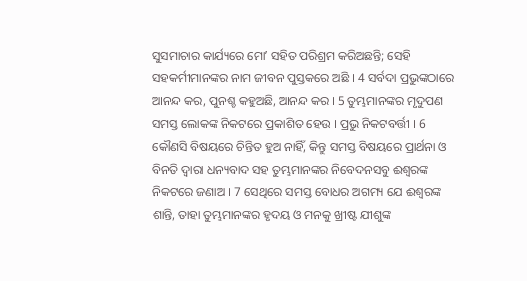ସୁସମାଚାର କାର୍ଯ୍ୟରେ ମୋʼ ସହିତ ପରିଶ୍ରମ କରିଅଛନ୍ତି; ସେହି ସହକର୍ମୀମାନଙ୍କର ନାମ ଜୀବନ ପୁସ୍ତକରେ ଅଛି । 4 ସର୍ବଦା ପ୍ରଭୁଙ୍କଠାରେ ଆନନ୍ଦ କର, ପୁନଶ୍ଚ କହୁଅଛି, ଆନନ୍ଦ କର । 5 ତୁମ୍ଭମାନଙ୍କର ମୃଦୁପଣ ସମସ୍ତ ଲୋକଙ୍କ ନିକଟରେ ପ୍ରକାଶିତ ହେଉ । ପ୍ରଭୁ ନିକଟବର୍ତ୍ତୀ । 6 କୌଣସି ବିଷୟରେ ଚିନ୍ତିତ ହୁଅ ନାହିଁ, କିନ୍ତୁ ସମସ୍ତ ବିଷୟରେ ପ୍ରାର୍ଥନା ଓ ବିନତି ଦ୍ଵାରା ଧନ୍ୟବାଦ ସହ ତୁମ୍ଭମାନଙ୍କର ନିବେଦନସବୁ ଈଶ୍ଵରଙ୍କ ନିକଟରେ ଜଣାଅ । 7 ସେଥିରେ ସମସ୍ତ ବୋଧର ଅଗମ୍ୟ ଯେ ଈଶ୍ଵରଙ୍କ ଶାନ୍ତି, ତାହା ତୁମ୍ଭମାନଙ୍କର ହୃଦୟ ଓ ମନକୁ ଖ୍ରୀଷ୍ଟ ଯୀଶୁଙ୍କ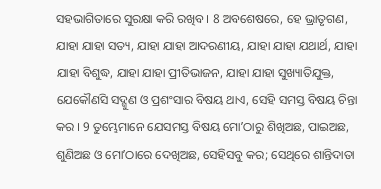ସହଭାଗିତାରେ ସୁରକ୍ଷା କରି ରଖିବ । 8 ଅବଶେଷରେ, ହେ ଭ୍ରାତୃଗଣ, ଯାହା ଯାହା ସତ୍ୟ, ଯାହା ଯାହା ଆଦରଣୀୟ, ଯାହା ଯାହା ଯଥାର୍ଥ, ଯାହା ଯାହା ବିଶୁଦ୍ଧ, ଯାହା ଯାହା ପ୍ରୀତିଭାଜନ, ଯାହା ଯାହା ସୁଖ୍ୟାତିଯୁକ୍ତ, ଯେକୌଣସି ସଦ୍ଗୁଣ ଓ ପ୍ରଶଂସାର ବିଷୟ ଥାଏ, ସେହି ସମସ୍ତ ବିଷୟ ଚିନ୍ତା କର । 9 ତୁମ୍ଭେମାନେ ଯେସମସ୍ତ ବିଷୟ ମୋʼଠାରୁ ଶିଖିଅଛ, ପାଇଅଛ, ଶୁଣିଅଛ ଓ ମୋʼଠାରେ ଦେଖିଅଛ, ସେହିସବୁ କର; ସେଥିରେ ଶାନ୍ତିଦାତା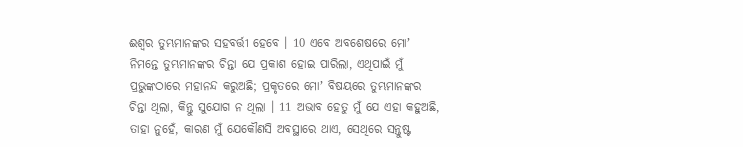ଈଶ୍ଵର ତୁମ୍ଭମାନଙ୍କର ସହବର୍ତ୍ତୀ ହେବେ । 10 ଏବେ ଅବଶେଷରେ ମୋʼ ନିମନ୍ତେ ତୁମ୍ଭମାନଙ୍କର ଚିନ୍ତା ଯେ ପ୍ରକାଶ ହୋଇ ପାରିଲା, ଏଥିପାଇଁ ମୁଁ ପ୍ରଭୁଙ୍କଠାରେ ମହାନନ୍ଦ କରୁଅଛି; ପ୍ରକୃତରେ ମୋʼ ବିଷୟରେ ତୁମ୍ଭମାନଙ୍କର ଚିନ୍ତା ଥିଲା, କିନ୍ତୁ ସୁଯୋଗ ନ ଥିଲା । 11 ଅଭାବ ହେତୁ ମୁଁ ଯେ ଏହା କହୁଅଛି, ତାହା ନୁହେଁ, କାରଣ ମୁଁ ଯେକୌଣସି ଅବସ୍ଥାରେ ଥାଏ, ସେଥିରେ ସନ୍ତୁଷ୍ଟ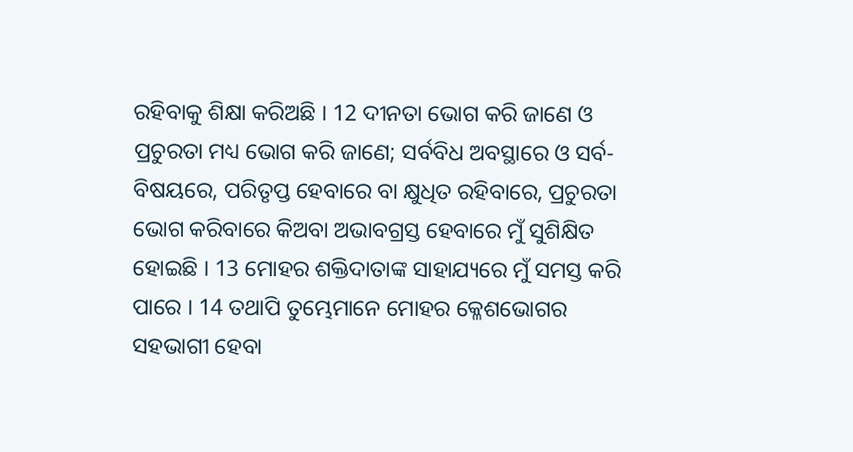ରହିବାକୁ ଶିକ୍ଷା କରିଅଛି । 12 ଦୀନତା ଭୋଗ କରି ଜାଣେ ଓ ପ୍ରଚୁରତା ମଧ୍ୟ ଭୋଗ କରି ଜାଣେ; ସର୍ବବିଧ ଅବସ୍ଥାରେ ଓ ସର୍ବ-ବିଷୟରେ, ପରିତୃପ୍ତ ହେବାରେ ବା କ୍ଷୁଧିତ ରହିବାରେ, ପ୍ରଚୁରତା ଭୋଗ କରିବାରେ କିଅବା ଅଭାବଗ୍ରସ୍ତ ହେବାରେ ମୁଁ ସୁଶିକ୍ଷିତ ହୋଇଛି । 13 ମୋହର ଶକ୍ତିଦାତାଙ୍କ ସାହାଯ୍ୟରେ ମୁଁ ସମସ୍ତ କରି ପାରେ । 14 ତଥାପି ତୁମ୍ଭେମାନେ ମୋହର କ୍ଳେଶଭୋଗର ସହଭାଗୀ ହେବା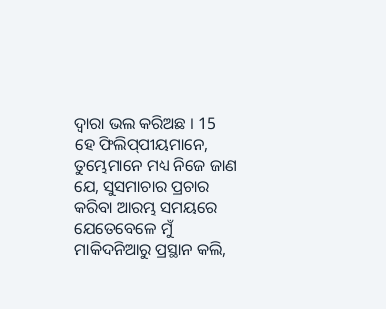ଦ୍ଵାରା ଭଲ କରିଅଛ । 15 ହେ ଫିଲିପ୍‍ପୀୟମାନେ, ତୁମ୍ଭେମାନେ ମଧ୍ୟ ନିଜେ ଜାଣ ଯେ, ସୁସମାଚାର ପ୍ରଚାର କରିବା ଆରମ୍ଭ ସମୟରେ ଯେତେବେଳେ ମୁଁ ମାକିଦନିଆରୁ ପ୍ରସ୍ଥାନ କଲି,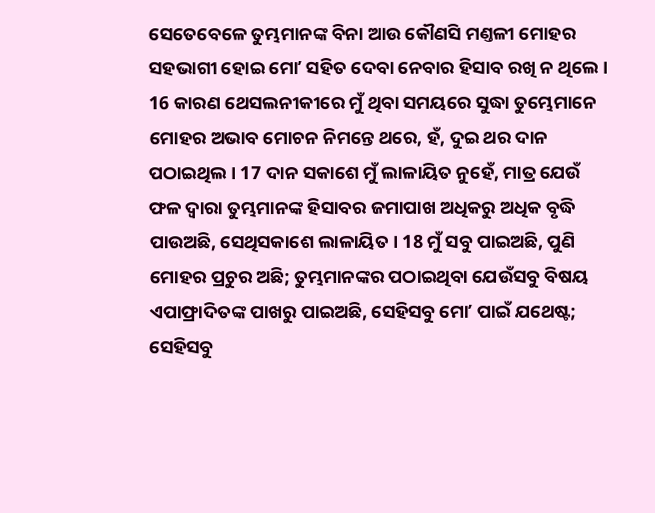ସେତେବେଳେ ତୁମ୍ଭମାନଙ୍କ ବିନା ଆଉ କୌଣସି ମଣ୍ତଳୀ ମୋହର ସହଭାଗୀ ହୋଇ ମୋʼ ସହିତ ଦେବା ନେବାର ହିସାବ ରଖି ନ ଥିଲେ । 16 କାରଣ ଥେସଲନୀକୀରେ ମୁଁ ଥିବା ସମୟରେ ସୁଦ୍ଧା ତୁମ୍ଭେମାନେ ମୋହର ଅଭାବ ମୋଚନ ନିମନ୍ତେ ଥରେ, ହଁ, ଦୁଇ ଥର ଦାନ ପଠାଇଥିଲ । 17 ଦାନ ସକାଶେ ମୁଁ ଲାଳାୟିତ ନୁହେଁ, ମାତ୍ର ଯେଉଁ ଫଳ ଦ୍ଵାରା ତୁମ୍ଭମାନଙ୍କ ହିସାବର ଜମାପାଖ ଅଧିକରୁ ଅଧିକ ବୃଦ୍ଧି ପାଉଅଛି, ସେଥିସକାଶେ ଲାଳାୟିତ । 18 ମୁଁ ସବୁ ପାଇଅଛି, ପୁଣି ମୋହର ପ୍ରଚୁର ଅଛି; ତୁମ୍ଭମାନଙ୍କର ପଠାଇଥିବା ଯେଉଁସବୁ ବିଷୟ ଏପାଫ୍ରାଦିତଙ୍କ ପାଖରୁ ପାଇଅଛି, ସେହିସବୁ ମୋʼ ପାଇଁ ଯଥେଷ୍ଟ; ସେହିସବୁ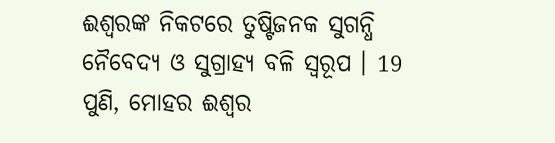ଈଶ୍ଵରଙ୍କ ନିକଟରେ ତୁଷ୍ଟିଜନକ ସୁଗନ୍ଧି ନୈବେଦ୍ୟ ଓ ସୁଗ୍ରାହ୍ୟ ବଳି ସ୍ଵରୂପ । 19 ପୁଣି, ମୋହର ଈଶ୍ଵର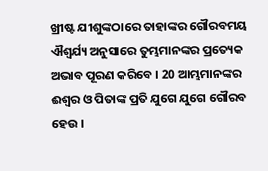ଖ୍ରୀଷ୍ଟ ଯୀଶୁଙ୍କଠାରେ ତାହାଙ୍କର ଗୌରବମୟ ଐଶ୍ଵର୍ଯ୍ୟ ଅନୁସାରେ ତୁମ୍ଭମାନଙ୍କର ପ୍ରତ୍ୟେକ ଅଭାବ ପୂରଣ କରିବେ । 20 ଆମ୍ଭମାନଙ୍କର ଈଶ୍ଵର ଓ ପିତାଙ୍କ ପ୍ରତି ଯୁଗେ ଯୁଗେ ଗୌରବ ହେଉ ।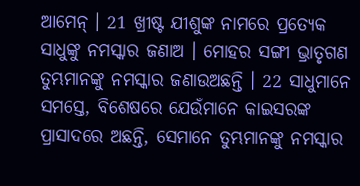ଆମେନ୍ । 21 ଖ୍ରୀଷ୍ଟ ଯୀଶୁଙ୍କ ନାମରେ ପ୍ରତ୍ୟେକ ସାଧୁଙ୍କୁ ନମସ୍କାର ଜଣାଅ । ମୋହର ସଙ୍ଗୀ ଭ୍ରାତୃଗଣ ତୁମ୍ଭମାନଙ୍କୁ ନମସ୍କାର ଜଣାଉଅଛନ୍ତି । 22 ସାଧୁମାନେ ସମସ୍ତେ, ବିଶେଷରେ ଯେଉଁମାନେ କାଇସରଙ୍କ ପ୍ରାସାଦରେ ଅଛନ୍ତି, ସେମାନେ ତୁମ୍ଭମାନଙ୍କୁ ନମସ୍କାର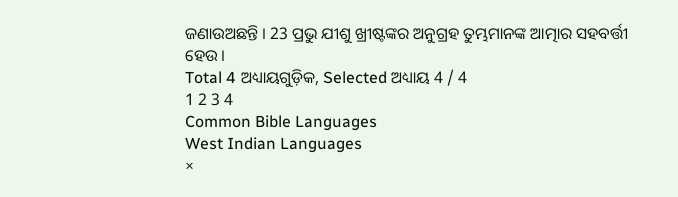ଜଣାଉଅଛନ୍ତି । 23 ପ୍ରଭୁ ଯୀଶୁ ଖ୍ରୀଷ୍ଟଙ୍କର ଅନୁଗ୍ରହ ତୁମ୍ଭମାନଙ୍କ ଆତ୍ମାର ସହବର୍ତ୍ତୀ ହେଉ ।
Total 4 ଅଧ୍ୟାୟଗୁଡ଼ିକ, Selected ଅଧ୍ୟାୟ 4 / 4
1 2 3 4
Common Bible Languages
West Indian Languages
×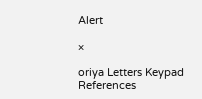Alert

×

oriya Letters Keypad References